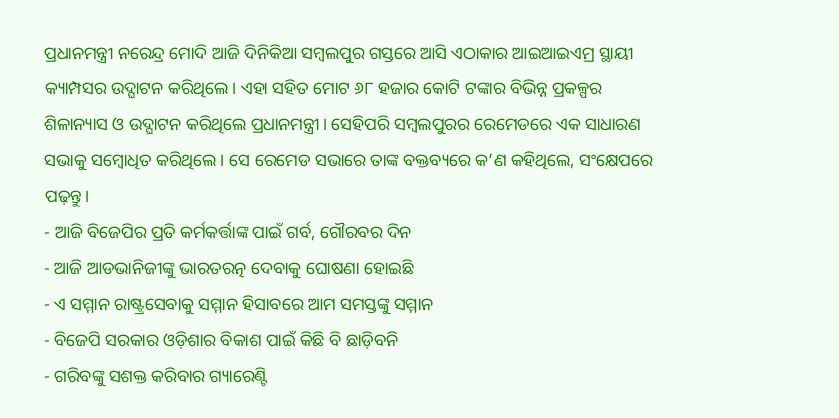ପ୍ରଧାନମନ୍ତ୍ରୀ ନରେନ୍ଦ୍ର ମୋଦି ଆଜି ଦିନିକିଆ ସମ୍ବଲପୁର ଗସ୍ତରେ ଆସି ଏଠାକାର ଆଇଆଇଏମ୍ର ସ୍ଥାୟୀ କ୍ୟାମ୍ପସର ଉଦ୍ଘାଟନ କରିଥିଲେ। ଏହା ସହିତ ମୋଟ ୬୮ ହଜାର କୋଟି ଟଙ୍କାର ବିଭିନ୍ନ ପ୍ରକଳ୍ପର ଶିଳାନ୍ୟାସ ଓ ଉଦ୍ଘାଟନ କରିଥିଲେ ପ୍ରଧାନମନ୍ତ୍ରୀ। ସେହିପରି ସମ୍ବଲପୁରର ରେମେଡରେ ଏକ ସାଧାରଣ ସଭାକୁ ସମ୍ବୋଧିତ କରିଥିଲେ। ସେ ରେମେଡ ସଭାରେ ତାଙ୍କ ବକ୍ତବ୍ୟରେ କ’ଣ କହିଥିଲେ, ସଂକ୍ଷେପରେ ପଢ଼ନ୍ତୁ।
- ଆଜି ବିଜେପିର ପ୍ରତି କର୍ମକର୍ତ୍ତାଙ୍କ ପାଇଁ ଗର୍ବ, ଗୌରବର ଦିନ
- ଆଜି ଆଡଭାନିଜୀଙ୍କୁ ଭାରତରତ୍ନ ଦେବାକୁ ଘୋଷଣା ହୋଇଛି
- ଏ ସମ୍ମାନ ରାଷ୍ଟ୍ରସେବାକୁ ସମ୍ମାନ ହିସାବରେ ଆମ ସମସ୍ତଙ୍କୁ ସମ୍ମାନ
- ବିଜେପି ସରକାର ଓଡ଼ିଶାର ବିକାଶ ପାଇଁ କିଛି ବି ଛାଡ଼ିବନି
- ଗରିବଙ୍କୁ ସଶକ୍ତ କରିବାର ଗ୍ୟାରେଣ୍ଟି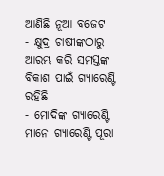ଆଣିଛି ନୂଆ ବଜେଟ
- କ୍ଷୁଦ୍ର ଚାଷୀଙ୍କଠାରୁ ଆରମ୍ଭ କରି ସମସ୍ତଙ୍କ ବିକାଶ ପାଇଁ ଗ୍ୟାରେଣ୍ଟି ରହିଛି
- ମୋଦିଙ୍କ ଗ୍ୟାରେଣ୍ଟି ମାନେ ଗ୍ୟାରେଣ୍ଟି ପୂରା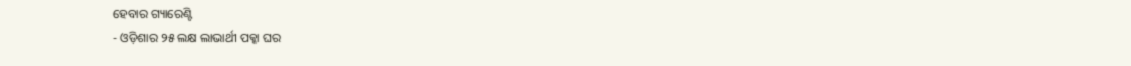ହେବାର ଗ୍ୟାରେଣ୍ଟି
- ଓଡ଼ିଶାର ୨୫ ଲକ୍ଷ ଲାଭାର୍ଥୀ ପକ୍କା ଘର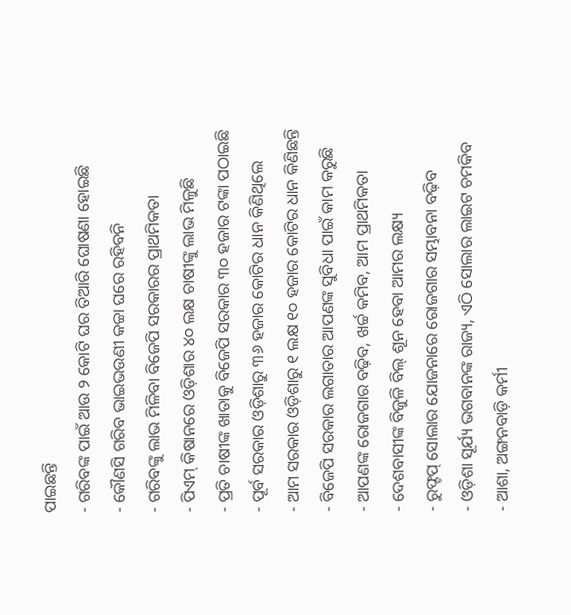ପାଇଛନ୍ତି
- ଗରିବଙ୍କ ପାଇଁ ଆଉ ୨ କୋଟି ଘର ତିଆରି ଘୋଷଣା ହୋଇଛି
- କୌଣସି ଗରିବ ଭାଇଭଉଣୀ କଚ୍ଚା ଘରେ ରହିବନି
- ଗରିବଙ୍କୁ ଲାଭ ମିଳିବା ବିଜେପି ସରକାରର ପ୍ରାଥମିକତା
- ପିଏମ୍ କିଷାନରେ ଓଡ଼ିଶାର ୪୦ ଲକ୍ଷ ଚାଷୀଙ୍କୁ ଲାଭ ମିଳୁଛି
- ପ୍ରତି ଚାଷୀଙ୍କ ଖାତାକୁ ବିଜେପି ସରକାର ୩୦ ହଜାର ଟଙ୍କା ପଠାଇଛି
- ପୂର୍ବ ସରକାର ଓଡ଼ିଶାରୁ ୩୬ ହଜାର କୋଟିର ଧାନ କିଣିଥିଲେ
- ଆମ ସରକାର ଓଡ଼ିଶାରୁ ୧ ଲକ୍ଷ ୧୦ ହଜାର କୋଟିର ଧାନ କିଣିଛନ୍ତି
- ବିଜେପି ସରକାର ଲଗାତାର ଆପଣଙ୍କ ସୁବିଧା ପାଇଁ କାମ କରୁଛି
- ଆପଣଙ୍କ ରୋଜଗାର ବଢ଼ିବ, ଖର୍ଚ୍ଚ କମିବ, ଆମ ପ୍ରାଥମିକତା
- ଦେଶବାସୀଙ୍କ ବିଜୁଳି ବିଲ୍ ଶୂନ ହେବା ଆମର ଲକ୍ଷ୍ୟ
- ରୁଫ୍ଟପ୍ ସୋଲାର ଯୋଜନାରେ ରୋଜଗାର ସମ୍ଭାବନା ବଢ଼ିବ
- ଓଡ଼ିଶା ସୂର୍ଯ୍ୟ ଭଗବାନଙ୍କ ରାଜ୍ୟ, ଏଠି ସୋଲାର ଲାଇଟ ଚମକିବ
- ଆଶା, ଅଙ୍ଗନବାଡ଼ି କର୍ମୀ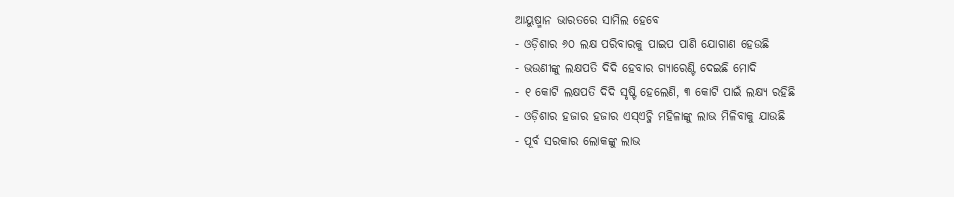ଆୟୁଷ୍ମାନ ଭାରତରେ ସାମିଲ ହେବେ
- ଓଡ଼ିଶାର ୬୦ ଲକ୍ଷ ପରିବାରକୁ ପାଇପ ପାଣି ଯୋଗାଣ ହେଉଛି
- ଭଉଣୀଙ୍କୁ ଲକ୍ଷପତି ଦିଦି ହେବାର ଗ୍ୟାରେଣ୍ଟି ଦେଇଛି ମୋଦି
- ୧ କୋଟି ଲକ୍ଷପତି ଦିଦି ସୃଷ୍ଟି ହେଲେଣି, ୩ କୋଟି ପାଇଁ ଲକ୍ଷ୍ୟ ରହିଛି
- ଓଡ଼ିଶାର ହଜାର ହଜାର ଏସ୍ଏଚ୍ଜି ମହିଳାଙ୍କୁ ଲାଭ ମିଳିବାକୁ ଯାଉଛି
- ପୂର୍ବ ସରକାର ଲୋକଙ୍କୁ ଲାଭ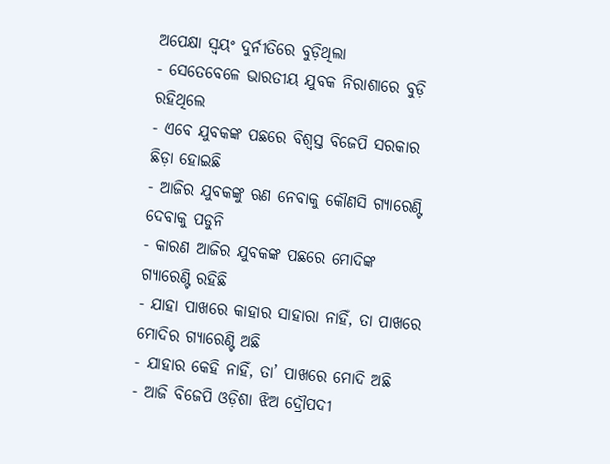ଅପେକ୍ଷା ସ୍ବୟଂ ଦୁର୍ନୀତିରେ ବୁଡ଼ିଥିଲା
- ସେତେବେଳେ ଭାରତୀୟ ଯୁବକ ନିରାଶାରେ ବୁଡ଼ି ରହିଥିଲେ
- ଏବେ ଯୁବକଙ୍କ ପଛରେ ବିଶ୍ବସ୍ତ ବିଜେପି ସରକାର ଛିଡ଼ା ହୋଇଛି
- ଆଜିର ଯୁବକଙ୍କୁ ଋଣ ନେବାକୁ କୌଣସି ଗ୍ୟାରେଣ୍ଟି ଦେବାକୁ ପଡୁନି
- କାରଣ ଆଜିର ଯୁବକଙ୍କ ପଛରେ ମୋଦିଙ୍କ ଗ୍ୟାରେଣ୍ଟି ରହିଛି
- ଯାହା ପାଖରେ କାହାର ସାହାରା ନାହିଁ, ତା ପାଖରେ ମୋଦିର ଗ୍ୟାରେଣ୍ଟି ଅଛି
- ଯାହାର କେହି ନାହିଁ, ତା’ ପାଖରେ ମୋଦି ଅଛି
- ଆଜି ବିଜେପି ଓଡ଼ିଶା ଝିଅ ଦ୍ରୌପଦୀ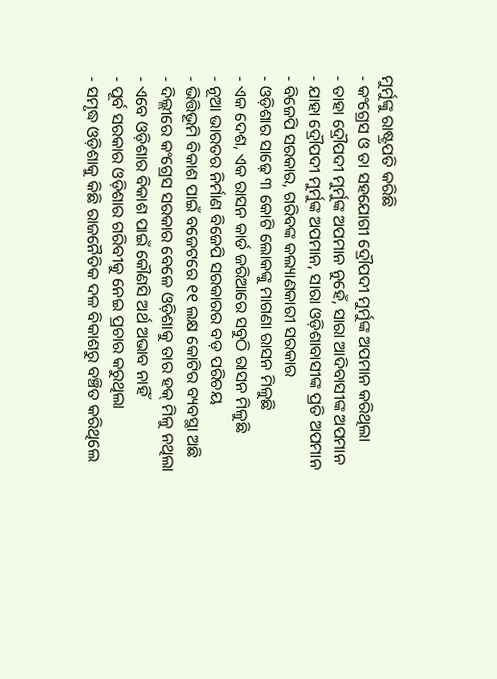ମୁର୍ମୁଙ୍କୁ ରାଷ୍ଟ୍ରପତି କରିଛି
- କଂଗ୍ରେସ ଓ ତା ସହଯୋଗୀ ଦ୍ରୌପଦୀ ମୁର୍ମୁଙ୍କ ଅପମାନ କରିଥିଲା
- ତାହା ଦ୍ରୌପଦୀ ମୁର୍ମୁଙ୍କ ଅପମାନ ନୁହେଁ, ସାରା ଆଦିବାସୀଙ୍କ ଅପମାନ
- ଯାହା ଦ୍ରୌପଦୀ ମୁର୍ମୁଙ୍କ ଅପମାନ, ସାରା ଓଡ଼ିଶାବାସୀଙ୍କ ପ୍ରତି ଅପମାନ
- ବିଜେପି ସରକାର, ଗରିବଙ୍କ କଲ୍ୟାଣକାରୀ ସରକାର
- ଓଡ଼ିଶାର ସାଢ଼େ ୩ କୋଟି ଲୋକଙ୍କୁ ମାଗଣା ରାସନ ମିଳୁଛି
- ଏକ ଦେଶ, ଏକ ରାସନ କାର୍ଡ ଜରିଆରେ ସବୁଠି ରାସନ ମିଳୁଛି
- ନୂଆ ଭାରତର ନିର୍ମାଣ ବିଜେପି ସରକାରର ବଡ଼ ପରିଚୟ
- ଭିତ୍ତିଭୂମି ବିକାଶ ପାଇଁ ବଜେଟରେ ୧୧ ଲକ୍ଷ କୋଟିର ବ୍ୟବସ୍ଥା ଅଛି
- ଦିଲ୍ଲୀରେ କଂଗ୍ରେସ ସରକାର ବେଳେ ଓଡ଼ିଶାକୁ ତାର ହକ୍ ମିଳୁ ନଥିଲା
- ଏବେ ଓଡ଼ିଶାର ବିକାଶ ପାଇଁ କୌଣସି ଅର୍ଥ ଅଭାବ ନାହିଁ
- ପୂର୍ବ ସରକାର ଓଡ଼ିଶାର ଗରିବୀକୁ ନେଇ ପ୍ରଚାର କରୁଥିଲା
- ସମୃଦ୍ଧ ଓଡ଼ିଶାକୁ କିଛି ରାଜନୈତିକ ଦଳ ବିକାଶରୁ ବଞ୍ଚିତ କରିଥିଲେ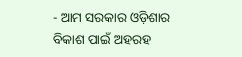- ଆମ ସରକାର ଓଡ଼ିଶାର ବିକାଶ ପାଇଁ ଅହରହ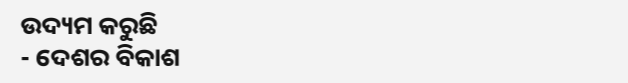ଉଦ୍ୟମ କରୁଛି
- ଦେଶର ବିକାଶ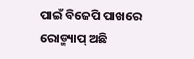ପାଇଁ ବିଜେପି ପାଖରେ ରୋଡ୍ମ୍ୟାପ୍ ଅଛି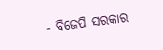- ବିଜେପି ସରକାର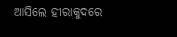ଆସିଲେ ହୀରାକୁଦରେ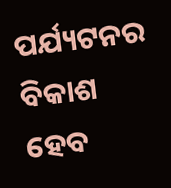ପର୍ଯ୍ୟଟନର ବିକାଶ ହେବ